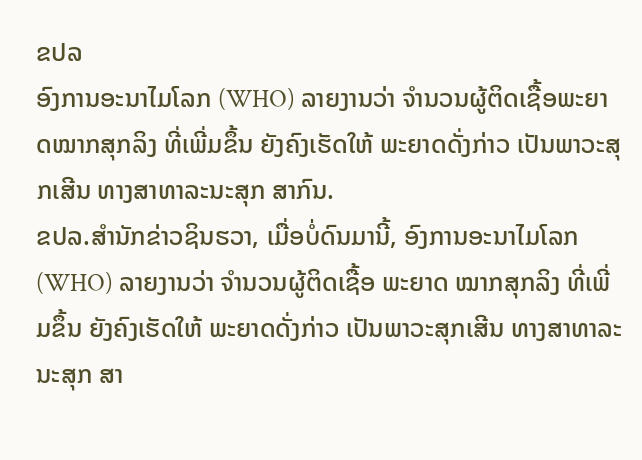ຂປລ
ອົງການອະນາໄມໂລກ (WHO) ລາຍງານວ່າ ຈຳນວນຜູ້ຕິດເຊື້ອພະຍາດໝາກສຸກລິງ ທີ່ເພີ່ມຂຶ້ນ ຍັງຄົງເຮັດໃຫ້ ພະຍາດດັ່ງກ່າວ ເປັນພາວະສຸກເສີນ ທາງສາທາລະນະສຸກ ສາກົນ.
ຂປລ.ສຳນັກຂ່າວຊິນຮວາ, ເມື່ອບໍ່ດົນມານີ້, ອົງການອະນາໄມໂລກ (WHO) ລາຍງານວ່າ ຈຳນວນຜູ້ຕິດເຊື້ອ ພະຍາດ ໝາກສຸກລິງ ທີ່ເພີ່ມຂຶ້ນ ຍັງຄົງເຮັດໃຫ້ ພະຍາດດັ່ງກ່າວ ເປັນພາວະສຸກເສີນ ທາງສາທາລະນະສຸກ ສາ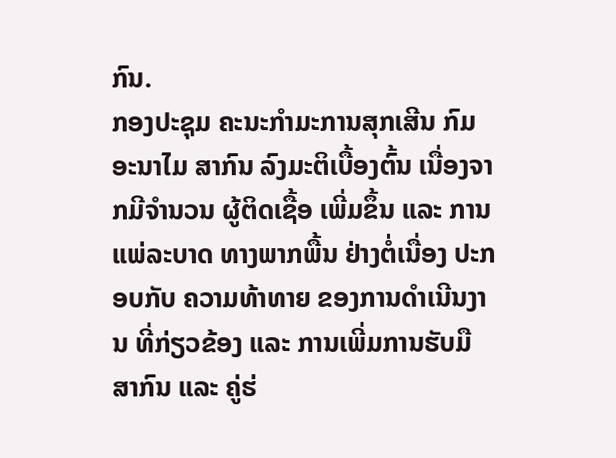ກົນ.
ກອງປະຊຸມ ຄະນະກຳມະການສຸກເສີນ ກົມອະນາໄມ ສາກົນ ລົງມະຕິເບື້ອງຕົ້ນ ເນື່ອງຈາກມີຈຳນວນ ຜູ້ຕິດເຊື້ອ ເພີ່ມຂຶ້ນ ແລະ ການແພ່ລະບາດ ທາງພາກພື້ນ ຢ່າງຕໍ່ເນື່ອງ ປະກອບກັບ ຄວາມທ້າທາຍ ຂອງການດຳເນີນງານ ທີ່ກ່ຽວຂ້ອງ ແລະ ການເພີ່ມການຮັບມື ສາກົນ ແລະ ຄູ່ຮ່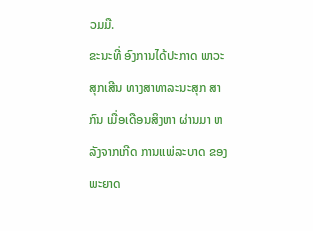ວມມື.
ຂະນະທີ່ ອົງການໄດ້ປະກາດ ພາວະສຸກເສີນ ທາງສາທາລະນະສຸກ ສາກົນ ເມື່ອເດືອນສິງຫາ ຜ່ານມາ ຫລັງຈາກເກີດ ການແພ່ລະບາດ ຂອງພະຍາດ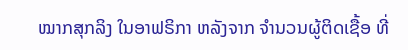ໝາກສຸກລິງ ໃນອາຟຣິກາ ຫລັງຈາກ ຈຳນວນຜູ້ຕິດເຊື້ອ ທີ່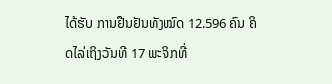ໄດ້ຮັບ ການຢືນຢັນທັງໝົດ 12.596 ຄົນ ຄິດໄລ່ເຖິງວັນທີ 17 ພະຈິກທີ່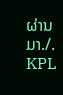ຜ່ານມາ./.
KPL